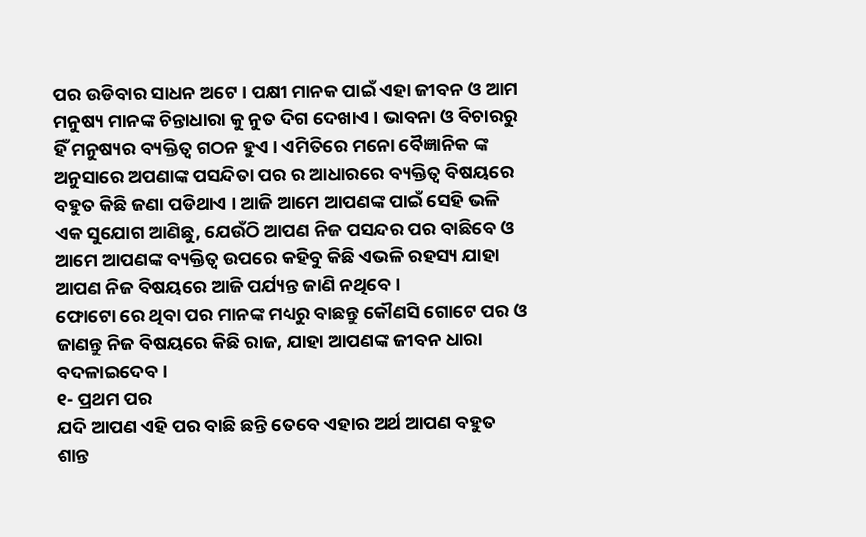ପର ଉଡିବାର ସାଧନ ଅଟେ । ପକ୍ଷୀ ମାନକ ପାଇଁ ଏହା ଜୀବନ ଓ ଆମ ମନୁଷ୍ୟ ମାନଙ୍କ ଚିନ୍ତାଧାରା କୁ ନୁତ ଦିଗ ଦେଖାଏ । ଭାବନା ଓ ବିଚାରରୁ ହିଁ ମନୁଷ୍ୟର ବ୍ୟକ୍ତିତ୍ବ ଗଠନ ହୁଏ । ଏମିତିରେ ମନୋ ବୈଜ୍ଞାନିକ ଙ୍କ ଅନୁସାରେ ଅପଣାଙ୍କ ପସନ୍ଦିତା ପର ର ଆଧାରରେ ବ୍ୟକ୍ତିତ୍ବ ବିଷୟରେ ବହୁତ କିଛି ଜଣା ପଡିଥାଏ । ଆଜି ଆମେ ଆପଣଙ୍କ ପାଇଁ ସେହି ଭଳି ଏକ ସୁଯୋଗ ଆଣିଛୁ, ଯେଉଁଠି ଆପଣ ନିଜ ପସନ୍ଦର ପର ବାଛିବେ ଓ ଆମେ ଆପଣଙ୍କ ବ୍ୟକ୍ତିତ୍ବ ଉପରେ କହିବୁ କିଛି ଏଭଳି ରହସ୍ୟ ଯାହା ଆପଣ ନିଜ ବିଷୟରେ ଆଜି ପର୍ଯ୍ୟନ୍ତ ଜାଣି ନଥିବେ ।
ଫୋଟୋ ରେ ଥିବା ପର ମାନଙ୍କ ମଧ୍ୟରୁ ବାଛନ୍ତୁ କୌଣସି ଗୋଟେ ପର ଓ ଜାଣନ୍ତୁ ନିଜ ବିଷୟରେ କିଛି ରାଜ, ଯାହା ଆପଣଙ୍କ ଜୀବନ ଧାରା ବଦଳାଇଦେବ ।
୧- ପ୍ରଥମ ପର
ଯଦି ଆପଣ ଏହି ପର ବାଛି ଛନ୍ତି ତେବେ ଏହାର ଅର୍ଥ ଆପଣ ବହୁତ ଶାନ୍ତ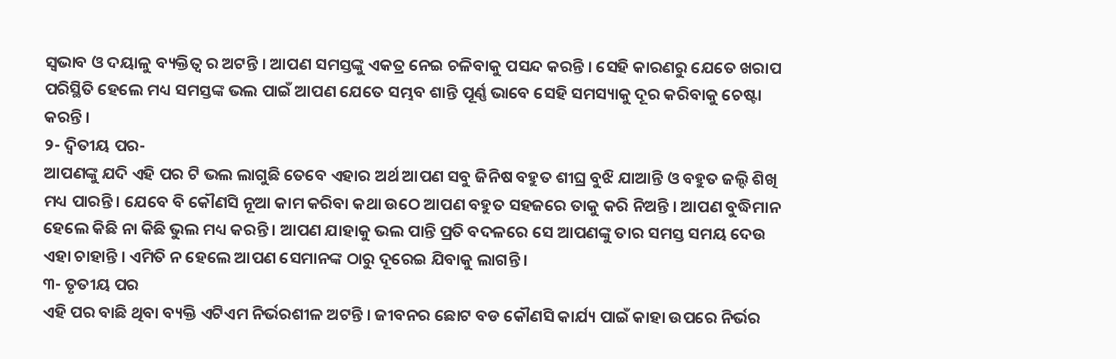ସ୍ଵଭାବ ଓ ଦୟାଳୁ ବ୍ୟକ୍ତିତ୍ବ ର ଅଟନ୍ତି । ଆପଣ ସମସ୍ତଙ୍କୁ ଏକତ୍ର ନେଇ ଚଳିବାକୁ ପସନ୍ଦ କରନ୍ତି । ସେହି କାରଣରୁ ଯେତେ ଖରାପ ପରିସ୍ଥିତି ହେଲେ ମଧ୍ୟ ସମସ୍ତଙ୍କ ଭଲ ପାଇଁ ଆପଣ ଯେତେ ସମ୍ଭବ ଶାନ୍ତି ପୂର୍ଣ୍ଣ ଭାବେ ସେହି ସମସ୍ୟାକୁ ଦୂର କରିବାକୁ ଚେଷ୍ଟା କରନ୍ତି ।
୨- ଦ୍ଵିତୀୟ ପର-
ଆପଣଙ୍କୁ ଯଦି ଏହି ପର ଟି ଭଲ ଲାଗୁଛି ତେବେ ଏହାର ଅର୍ଥ ଆପଣ ସବୁ ଜିନିଷ ବହୁତ ଶୀଘ୍ର ବୁଝି ଯାଆନ୍ତି ଓ ବହୁତ ଜଲ୍ଦି ଶିଖି ମଧ୍ୟ ପାରନ୍ତି । ଯେବେ ବି କୌଣସି ନୂଆ କାମ କରିବା କଥା ଉଠେ ଆପଣ ବହୁତ ସହଜରେ ତାକୁ କରି ନିଅନ୍ତି । ଆପଣ ବୁଦ୍ଧିମାନ ହେଲେ କିଛି ନା କିଛି ଭୁଲ ମଧ୍ୟ କରନ୍ତି । ଆପଣ ଯାହାକୁ ଭଲ ପାନ୍ତି ପ୍ରତି ବଦଳରେ ସେ ଆପଣଙ୍କୁ ତାର ସମସ୍ତ ସମୟ ଦେଉ ଏହା ଚାହାନ୍ତି । ଏମିତି ନ ହେଲେ ଆପଣ ସେମାନଙ୍କ ଠାରୁ ଦୂରେଇ ଯିବାକୁ ଲାଗନ୍ତି ।
୩- ତୃତୀୟ ପର
ଏହି ପର ବାଛି ଥିବା ବ୍ୟକ୍ତି ଏଟିଏମ ନିର୍ଭରଶୀଳ ଅଟନ୍ତି । ଜୀବନର ଛୋଟ ବଡ କୌଣସି କାର୍ଯ୍ୟ ପାଇଁ କାହା ଉପରେ ନିର୍ଭର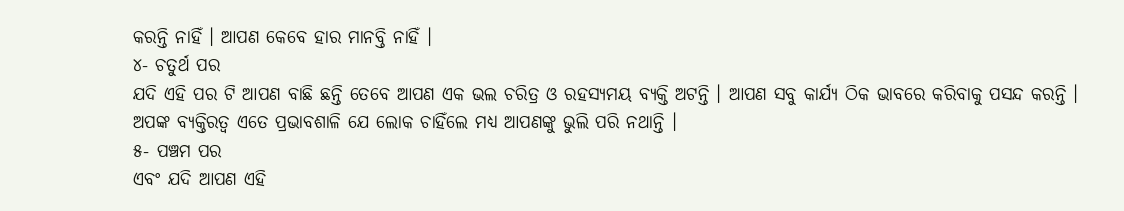କରନ୍ତି ନାହିଁ । ଆପଣ କେବେ ହାର ମାନବ୍ତି ନାହିଁ ।
୪- ଚତୁର୍ଥ ପର
ଯଦି ଏହି ପର ଟି ଆପଣ ବାଛି ଛନ୍ତି ତେବେ ଆପଣ ଏକ ଭଲ ଚରିତ୍ର ଓ ରହସ୍ୟମୟ ବ୍ୟକ୍ତି ଅଟନ୍ତି । ଆପଣ ସବୁ କାର୍ଯ୍ୟ ଠିକ ଭାବରେ କରିବାକୁ ପସନ୍ଦ କରନ୍ତି । ଅପଙ୍କ ବ୍ୟକ୍ତିରତ୍ଵ ଏତେ ପ୍ରଭାବଶାଳି ଯେ ଲୋକ ଚାହିଁଲେ ମଧ୍ୟ ଆପଣଙ୍କୁ ଭୁଲି ପରି ନଥାନ୍ତି ।
୫- ପଞ୍ଚମ ପର
ଏବଂ ଯଦି ଆପଣ ଏହି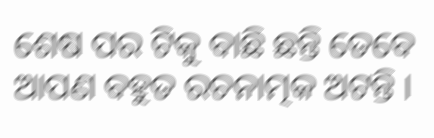ଶେଷ ପର ଟିକୁ ବାଛି ଛନ୍ତି ତେବେ ଆପଣ ବହୁତ ରଚନାତ୍ମକ ଅଟନ୍ତି ।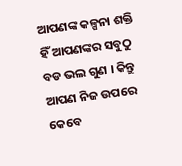ଆପଣଙ୍କ କଳ୍ପନା ଶକ୍ତି ହିଁ ଆପଣଙ୍କର ସବୁଠୁ ବଡ ଭଲ ଗୁଣ । କିନ୍ତୁ ଆପଣ ନିଜ ଉପରେ କେବେ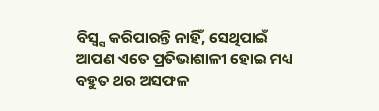ବିସ୍ବ୍ସ କରିପାରନ୍ତି ନାହିଁ, ସେଥିପାଇଁ ଆପଣ ଏତେ ପ୍ରତିଭାଶାଳୀ ହୋଇ ମଧ୍ୟ ବହୁତ ଥର ଅସଫଳ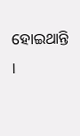ହୋଇଥାନ୍ତି ।